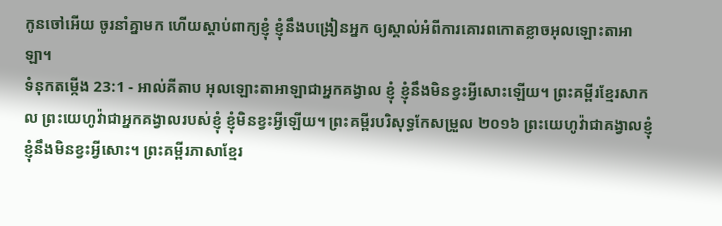កូនចៅអើយ ចូរនាំគ្នាមក ហើយស្ដាប់ពាក្យខ្ញុំ ខ្ញុំនឹងបង្រៀនអ្នក ឲ្យស្គាល់អំពីការគោរពកោតខ្លាចអុលឡោះតាអាឡា។
ទំនុកតម្កើង 23:1 - អាល់គីតាប អុលឡោះតាអាឡាជាអ្នកគង្វាល ខ្ញុំ ខ្ញុំនឹងមិនខ្វះអ្វីសោះឡើយ។ ព្រះគម្ពីរខ្មែរសាកល ព្រះយេហូវ៉ាជាអ្នកគង្វាលរបស់ខ្ញុំ ខ្ញុំមិនខ្វះអ្វីឡើយ។ ព្រះគម្ពីរបរិសុទ្ធកែសម្រួល ២០១៦ ព្រះយេហូវ៉ាជាគង្វាលខ្ញុំ ខ្ញុំនឹងមិនខ្វះអ្វីសោះ។ ព្រះគម្ពីរភាសាខ្មែរ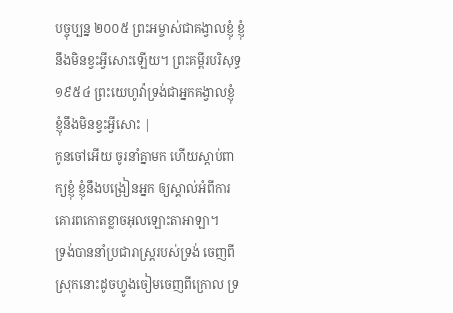បច្ចុប្បន្ន ២០០៥ ព្រះអម្ចាស់ជាគង្វាលខ្ញុំ ខ្ញុំនឹងមិនខ្វះអ្វីសោះឡើយ។ ព្រះគម្ពីរបរិសុទ្ធ ១៩៥៤ ព្រះយេហូវ៉ាទ្រង់ជាអ្នកគង្វាលខ្ញុំ ខ្ញុំនឹងមិនខ្វះអ្វីសោះ |
កូនចៅអើយ ចូរនាំគ្នាមក ហើយស្ដាប់ពាក្យខ្ញុំ ខ្ញុំនឹងបង្រៀនអ្នក ឲ្យស្គាល់អំពីការគោរពកោតខ្លាចអុលឡោះតាអាឡា។
ទ្រង់បាននាំប្រជារាស្ត្ររបស់ទ្រង់ ចេញពីស្រុកនោះដូចហ្វូងចៀមចេញពីក្រោល ទ្រ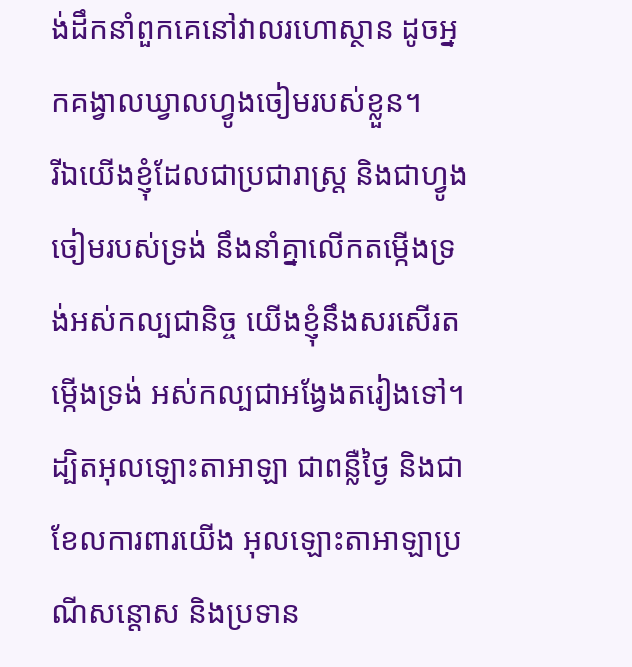ង់ដឹកនាំពួកគេនៅវាលរហោស្ថាន ដូចអ្នកគង្វាលឃ្វាលហ្វូងចៀមរបស់ខ្លួន។
រីឯយើងខ្ញុំដែលជាប្រជារាស្ត្រ និងជាហ្វូងចៀមរបស់ទ្រង់ នឹងនាំគ្នាលើកតម្កើងទ្រង់អស់កល្បជានិច្ច យើងខ្ញុំនឹងសរសើរតម្កើងទ្រង់ អស់កល្បជាអង្វែងតរៀងទៅ។
ដ្បិតអុលឡោះតាអាឡា ជាពន្លឺថ្ងៃ និងជាខែលការពារយើង អុលឡោះតាអាឡាប្រណីសន្ដោស និងប្រទាន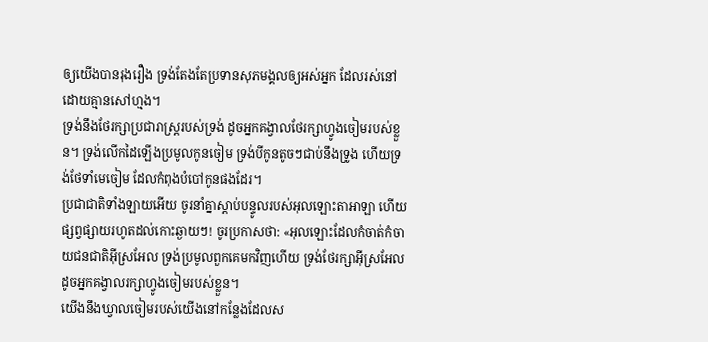ឲ្យយើងបានរុងរឿង ទ្រង់តែងតែប្រទានសុភមង្គលឲ្យអស់អ្នក ដែលរស់នៅ ដោយគ្មានសៅហ្មង។
ទ្រង់នឹងថែរក្សាប្រជារាស្ត្ររបស់ទ្រង់ ដូចអ្នកគង្វាលថែរក្សាហ្វូងចៀមរបស់ខ្លួន។ ទ្រង់លើកដៃឡើងប្រមូលកូនចៀម ទ្រង់បីកូនតូចៗជាប់នឹងទ្រូង ហើយទ្រង់ថែទាំមេចៀម ដែលកំពុងបំបៅកូនផងដែរ។
ប្រជាជាតិទាំងឡាយអើយ ចូរនាំគ្នាស្ដាប់បន្ទូលរបស់អុលឡោះតាអាឡា ហើយផ្សព្វផ្សាយរហូតដល់កោះឆ្ងាយៗ! ចូរប្រកាសថា: «អុលឡោះដែលកំចាត់កំចាយជនជាតិអ៊ីស្រអែល ទ្រង់ប្រមូលពួកគេមកវិញហើយ ទ្រង់ថែរក្សាអ៊ីស្រអែល ដូចអ្នកគង្វាលរក្សាហ្វូងចៀមរបស់ខ្លួន។
យើងនឹងឃ្វាលចៀមរបស់យើងនៅកន្លែងដែលស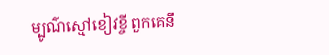ម្បូណ៌ស្មៅខៀវខ្ចី ពួកគេនឹ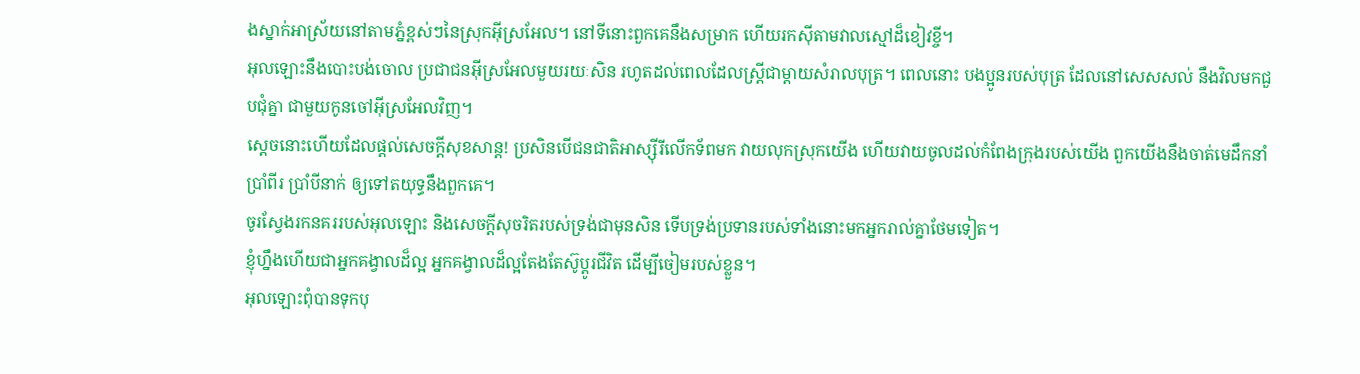ងស្នាក់អាស្រ័យនៅតាមភ្នំខ្ពស់ៗនៃស្រុកអ៊ីស្រអែល។ នៅទីនោះពួកគេនឹងសម្រាក ហើយរកស៊ីតាមវាលស្មៅដ៏ខៀវខ្ចី។
អុលឡោះនឹងបោះបង់ចោល ប្រជាជនអ៊ីស្រអែលមួយរយៈសិន រហូតដល់ពេលដែលស្ត្រីជាម្តាយសំរាលបុត្រ។ ពេលនោះ បងប្អូនរបស់បុត្រ ដែលនៅសេសសល់ នឹងវិលមកជួបជុំគ្នា ជាមួយកូនចៅអ៊ីស្រអែលវិញ។
ស្ដេចនោះហើយដែលផ្ដល់សេចក្ដីសុខសាន្ត! ប្រសិនបើជនជាតិអាស្ស៊ីរីលើកទ័ពមក វាយលុកស្រុកយើង ហើយវាយចូលដល់កំពែងក្រុងរបស់យើង ពួកយើងនឹងចាត់មេដឹកនាំប្រាំពីរ ប្រាំបីនាក់ ឲ្យទៅតយុទ្ធនឹងពួកគេ។
ចូរស្វែងរកនគររបស់អុលឡោះ និងសេចក្ដីសុចរិតរបស់ទ្រង់ជាមុនសិន ទើបទ្រង់ប្រទានរបស់ទាំងនោះមកអ្នករាល់គ្នាថែមទៀត។
ខ្ញុំហ្នឹងហើយជាអ្នកគង្វាលដ៏ល្អ អ្នកគង្វាលដ៏ល្អតែងតែស៊ូប្ដូរជីវិត ដើម្បីចៀមរបស់ខ្លួន។
អុលឡោះពុំបានទុកបុ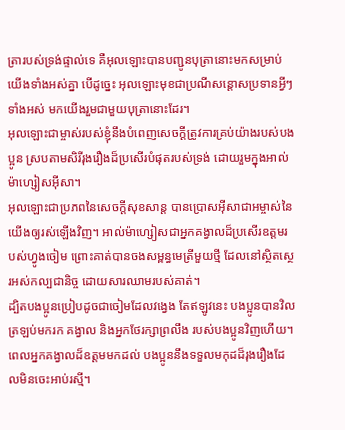ត្រារបស់ទ្រង់ផ្ទាល់ទេ គឺអុលឡោះបានបញ្ជូនបុត្រានោះមកសម្រាប់យើងទាំងអស់គ្នា បើដូច្នេះ អុលឡោះមុខជាប្រណីសន្ដោសប្រទានអ្វីៗទាំងអស់ មកយើងរួមជាមួយបុត្រានោះដែរ។
អុលឡោះជាម្ចាស់របស់ខ្ញុំនឹងបំពេញសេចក្ដីត្រូវការគ្រប់យ៉ាងរបស់បងប្អូន ស្របតាមសិរីរុងរឿងដ៏ប្រសើរបំផុតរបស់ទ្រង់ ដោយរួមក្នុងអាល់ម៉ាហ្សៀសអ៊ីសា។
អុលឡោះជាប្រភពនៃសេចក្ដីសុខសាន្ដ បានប្រោសអ៊ីសាជាអម្ចាស់នៃយើងឲ្យរស់ឡើងវិញ។ អាល់ម៉ាហ្សៀសជាអ្នកគង្វាលដ៏ប្រសើរឧត្ដមរបស់ហ្វូងចៀម ព្រោះគាត់បានចងសម្ពន្ធមេត្រីមួយថ្មី ដែលនៅស្ថិតស្ថេរអស់កល្បជានិច្ច ដោយសារឈាមរបស់គាត់។
ដ្បិតបងប្អូនប្រៀបដូចជាចៀមដែលវង្វេង តែឥឡូវនេះ បងប្អូនបានវិលត្រឡប់មករក គង្វាល និងអ្នកថែរក្សាព្រលឹង របស់បងប្អូនវិញហើយ។
ពេលអ្នកគង្វាលដ៏ឧត្ដមមកដល់ បងប្អូននឹងទទួលមកុដដ៏រុងរឿងដែលមិនចេះអាប់រស្មី។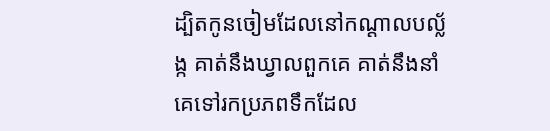ដ្បិតកូនចៀមដែលនៅកណ្ដាលបល្ល័ង្ក គាត់នឹងឃ្វាលពួកគេ គាត់នឹងនាំគេទៅរកប្រភពទឹកដែល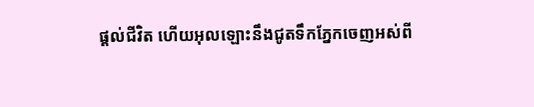ផ្ដល់ជីវិត ហើយអុលឡោះនឹងជូតទឹកភ្នែកចេញអស់ពី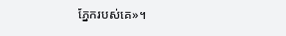ភ្នែករបស់គេ»។